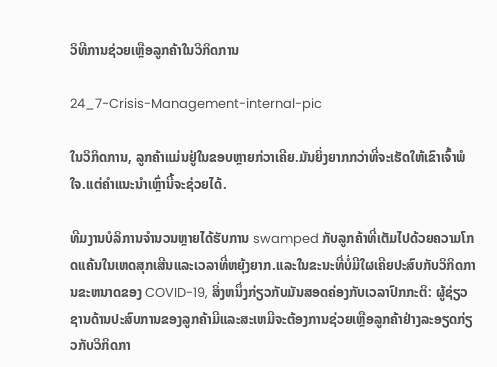ວິທີການຊ່ວຍເຫຼືອລູກຄ້າໃນວິກິດການ

24_7-Crisis-Management-internal-pic

ໃນວິກິດການ, ລູກຄ້າແມ່ນຢູ່ໃນຂອບຫຼາຍກ່ວາເຄີຍ.ມັນຍິ່ງຍາກກວ່າທີ່ຈະເຮັດໃຫ້ເຂົາເຈົ້າພໍໃຈ.ແຕ່ຄໍາແນະນໍາເຫຼົ່ານີ້ຈະຊ່ວຍໄດ້.

ທີມງານບໍລິການຈໍານວນຫຼາຍໄດ້ຮັບການ swamped ກັບລູກຄ້າທີ່ເຕັມໄປດ້ວຍຄວາມໂກດແຄ້ນໃນເຫດສຸກເສີນແລະເວລາທີ່ຫຍຸ້ງຍາກ.ແລະໃນຂະນະທີ່ບໍ່ມີໃຜເຄີຍປະສົບກັບວິກິດການຂະຫນາດຂອງ COVID-19, ສິ່ງຫນຶ່ງກ່ຽວກັບມັນສອດຄ່ອງກັບເວລາປົກກະຕິ: ຜູ້ຊ່ຽວຊານດ້ານປະສົບການຂອງລູກຄ້າມີແລະສະເຫມີຈະຕ້ອງການຊ່ວຍເຫຼືອລູກຄ້າຢ່າງລະອຽດກ່ຽວກັບວິກິດກາ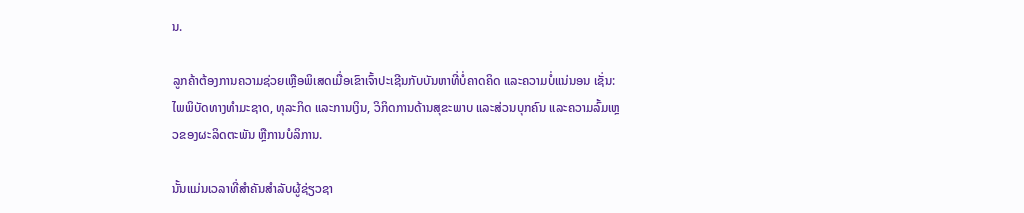ນ.

ລູກຄ້າຕ້ອງການຄວາມຊ່ວຍເຫຼືອພິເສດເມື່ອເຂົາເຈົ້າປະເຊີນກັບບັນຫາທີ່ບໍ່ຄາດຄິດ ແລະຄວາມບໍ່ແນ່ນອນ ເຊັ່ນ: ໄພພິບັດທາງທໍາມະຊາດ, ທຸລະກິດ ແລະການເງິນ, ວິກິດການດ້ານສຸຂະພາບ ແລະສ່ວນບຸກຄົນ ແລະຄວາມລົ້ມເຫຼວຂອງຜະລິດຕະພັນ ຫຼືການບໍລິການ.

ນັ້ນແມ່ນເວລາທີ່ສໍາຄັນສໍາລັບຜູ້ຊ່ຽວຊາ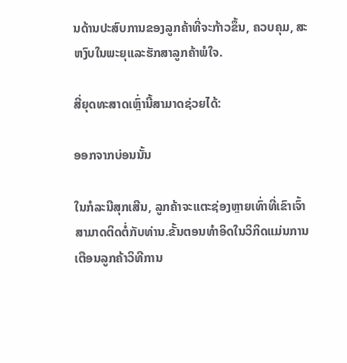ນດ້ານປະສົບການຂອງລູກຄ້າທີ່ຈະກ້າວຂຶ້ນ, ຄວບຄຸມ, ສະຫງົບໃນພະຍຸແລະຮັກສາລູກຄ້າພໍໃຈ.

ສີ່ຍຸດທະສາດເຫຼົ່ານີ້ສາມາດຊ່ວຍໄດ້:

ອອກຈາກບ່ອນນັ້ນ

ໃນກໍລະນີສຸກເສີນ, ລູກຄ້າຈະແຕະຊ່ອງຫຼາຍເທົ່າທີ່ເຂົາເຈົ້າສາມາດຕິດຕໍ່ກັບທ່ານ.ຂັ້ນຕອນທໍາອິດໃນວິກິດແມ່ນການເຕືອນລູກຄ້າວິທີການ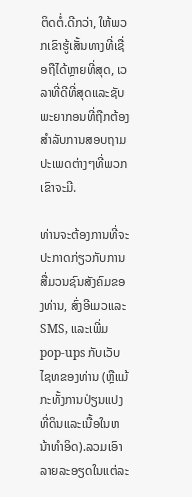ຕິດຕໍ່.ດີກວ່າ, ໃຫ້ພວກເຂົາຮູ້ເສັ້ນທາງທີ່ເຊື່ອຖືໄດ້ຫຼາຍທີ່ສຸດ, ເວລາທີ່ດີທີ່ສຸດແລະຊັບພະຍາກອນທີ່ຖືກຕ້ອງສໍາລັບການສອບຖາມປະເພດຕ່າງໆທີ່ພວກເຂົາຈະມີ.

ທ່ານຈະຕ້ອງການທີ່ຈະປະກາດກ່ຽວກັບການສື່ມວນຊົນສັງຄົມຂອງທ່ານ, ສົ່ງອີເມວແລະ SMS, ແລະເພີ່ມ pop-ups ກັບເວັບໄຊທຂອງທ່ານ (ຫຼືແມ້ກະທັ້ງການປ່ຽນແປງທີ່ດິນແລະເນື້ອໃນຫນ້າທໍາອິດ).ລວມເອົາລາຍລະອຽດໃນແຕ່ລະ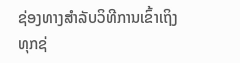ຊ່ອງທາງສໍາລັບວິທີການເຂົ້າເຖິງທຸກຊ່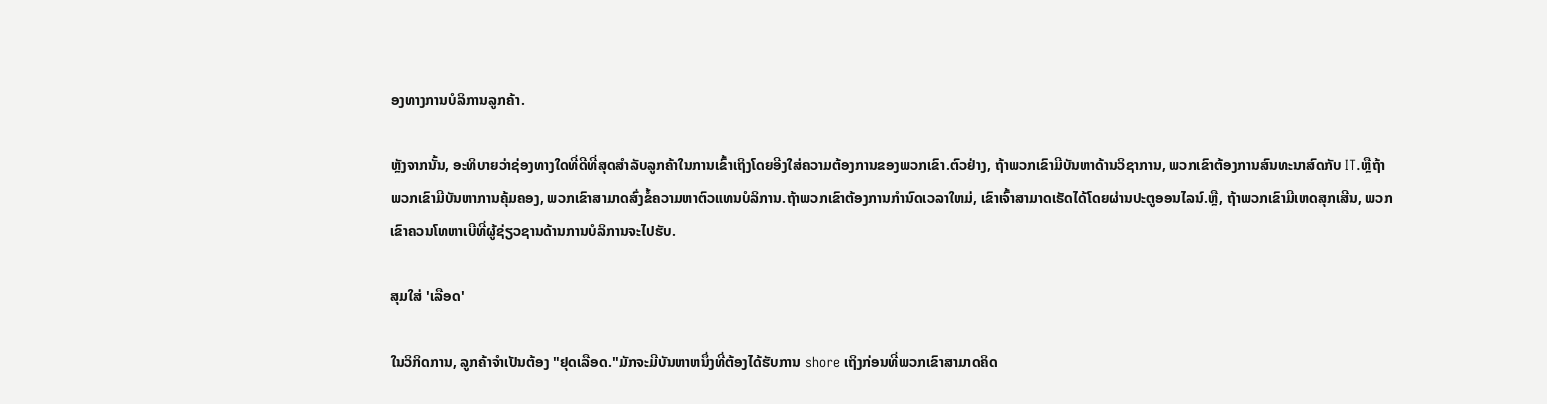ອງທາງການບໍລິການລູກຄ້າ.

ຫຼັງຈາກນັ້ນ, ອະທິບາຍວ່າຊ່ອງທາງໃດທີ່ດີທີ່ສຸດສໍາລັບລູກຄ້າໃນການເຂົ້າເຖິງໂດຍອີງໃສ່ຄວາມຕ້ອງການຂອງພວກເຂົາ.ຕົວຢ່າງ, ຖ້າພວກເຂົາມີບັນຫາດ້ານວິຊາການ, ພວກເຂົາຕ້ອງການສົນທະນາສົດກັບ IT.ຫຼືຖ້າພວກເຂົາມີບັນຫາການຄຸ້ມຄອງ, ພວກເຂົາສາມາດສົ່ງຂໍ້ຄວາມຫາຕົວແທນບໍລິການ.ຖ້າພວກເຂົາຕ້ອງການກໍານົດເວລາໃຫມ່, ເຂົາເຈົ້າສາມາດເຮັດໄດ້ໂດຍຜ່ານປະຕູອອນໄລນ໌.ຫຼື, ຖ້າພວກເຂົາມີເຫດສຸກເສີນ, ພວກເຂົາຄວນໂທຫາເບີທີ່ຜູ້ຊ່ຽວຊານດ້ານການບໍລິການຈະໄປຮັບ.

ສຸມໃສ່ 'ເລືອດ'

ໃນວິກິດການ, ລູກຄ້າຈໍາເປັນຕ້ອງ "ຢຸດເລືອດ."ມັກຈະມີບັນຫາຫນຶ່ງທີ່ຕ້ອງໄດ້ຮັບການ shore ເຖິງກ່ອນທີ່ພວກເຂົາສາມາດຄິດ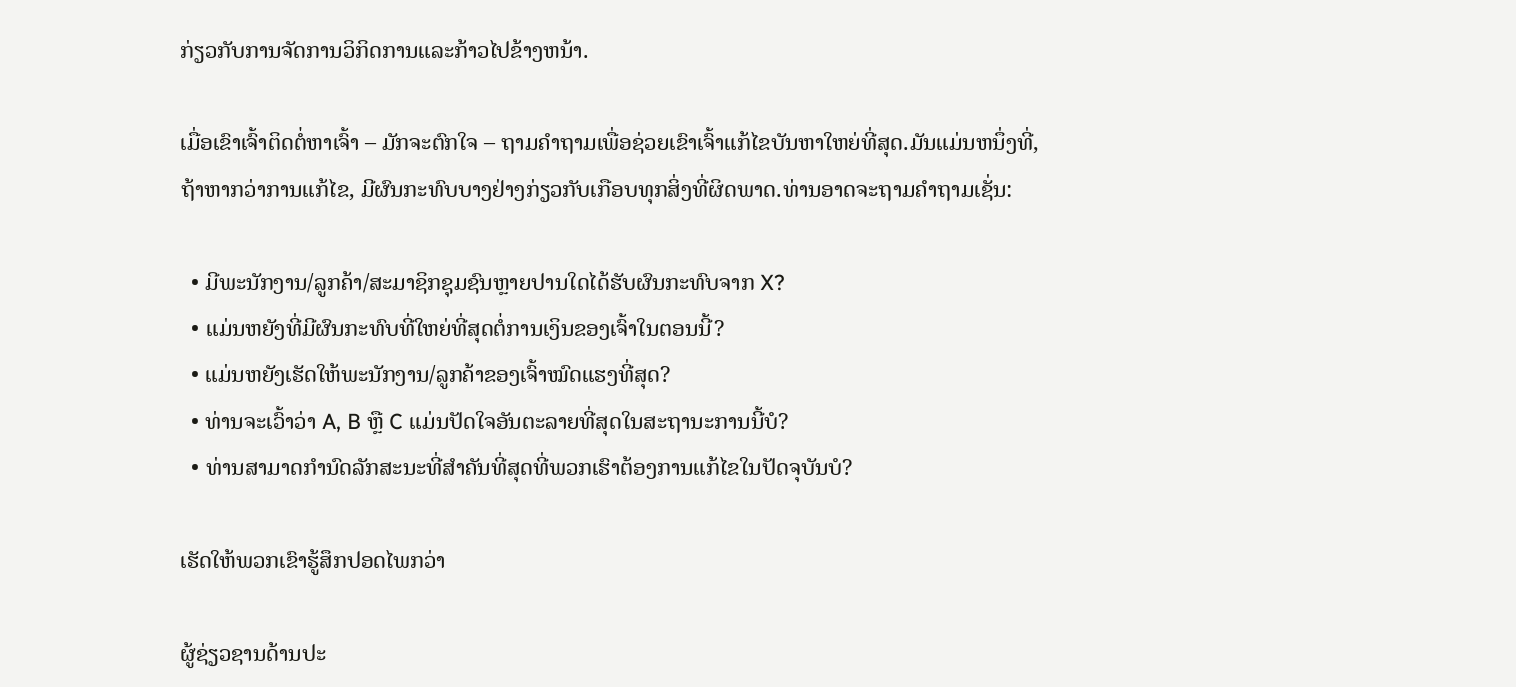ກ່ຽວກັບການຈັດການວິກິດການແລະກ້າວໄປຂ້າງຫນ້າ.

ເມື່ອເຂົາເຈົ້າຕິດຕໍ່ຫາເຈົ້າ – ມັກຈະຕົກໃຈ – ຖາມຄຳຖາມເພື່ອຊ່ວຍເຂົາເຈົ້າແກ້ໄຂບັນຫາໃຫຍ່ທີ່ສຸດ.ມັນແມ່ນຫນຶ່ງທີ່, ຖ້າຫາກວ່າການແກ້ໄຂ, ມີຜົນກະທົບບາງຢ່າງກ່ຽວກັບເກືອບທຸກສິ່ງທີ່ຜິດພາດ.ທ່ານອາດຈະຖາມຄໍາຖາມເຊັ່ນ:

  • ມີພະນັກງານ/ລູກຄ້າ/ສະມາຊິກຊຸມຊົນຫຼາຍປານໃດໄດ້ຮັບຜົນກະທົບຈາກ X?
  • ແມ່ນຫຍັງທີ່ມີຜົນກະທົບທີ່ໃຫຍ່ທີ່ສຸດຕໍ່ການເງິນຂອງເຈົ້າໃນຕອນນີ້?
  • ແມ່ນຫຍັງເຮັດໃຫ້ພະນັກງານ/ລູກຄ້າຂອງເຈົ້າໝົດແຮງທີ່ສຸດ?
  • ທ່ານຈະເວົ້າວ່າ A, B ຫຼື C ແມ່ນປັດໃຈອັນຕະລາຍທີ່ສຸດໃນສະຖານະການນີ້ບໍ?
  • ທ່ານສາມາດກໍານົດລັກສະນະທີ່ສໍາຄັນທີ່ສຸດທີ່ພວກເຮົາຕ້ອງການແກ້ໄຂໃນປັດຈຸບັນບໍ?

ເຮັດໃຫ້ພວກເຂົາຮູ້ສຶກປອດໄພກວ່າ

ຜູ້ຊ່ຽວຊານດ້ານປະ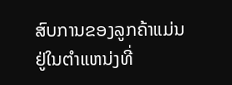ສົບການຂອງລູກຄ້າແມ່ນຢູ່ໃນຕໍາແຫນ່ງທີ່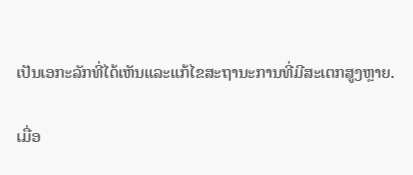ເປັນເອກະລັກທີ່ໄດ້ເຫັນແລະແກ້ໄຂສະຖານະການທີ່ມີສະເຕກສູງຫຼາຍ.

ເມື່ອ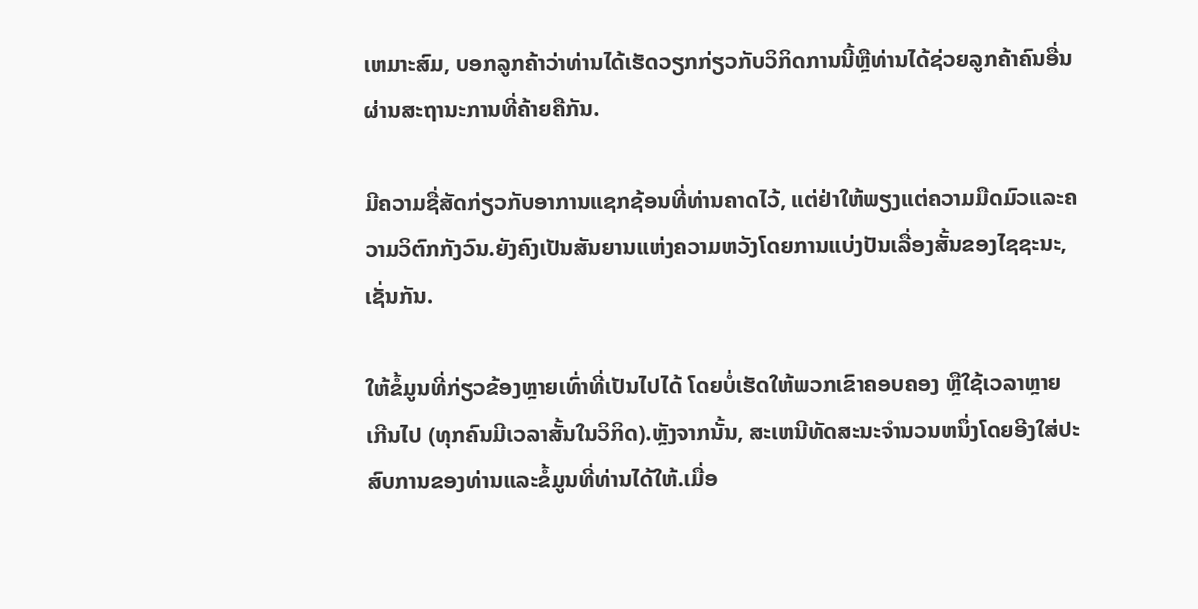ເຫມາະສົມ, ບອກລູກຄ້າວ່າທ່ານໄດ້ເຮັດວຽກກ່ຽວກັບວິກິດການນີ້ຫຼືທ່ານໄດ້ຊ່ວຍລູກຄ້າຄົນອື່ນຜ່ານສະຖານະການທີ່ຄ້າຍຄືກັນ.

ມີຄວາມຊື່ສັດກ່ຽວກັບອາການແຊກຊ້ອນທີ່ທ່ານຄາດໄວ້, ແຕ່ຢ່າໃຫ້ພຽງແຕ່ຄວາມມືດມົວແລະຄວາມວິຕົກກັງວົນ.ຍັງຄົງເປັນສັນຍານແຫ່ງຄວາມຫວັງໂດຍການແບ່ງປັນເລື່ອງສັ້ນຂອງໄຊຊະນະ, ເຊັ່ນກັນ.

ໃຫ້ຂໍ້ມູນທີ່ກ່ຽວຂ້ອງຫຼາຍເທົ່າທີ່ເປັນໄປໄດ້ ໂດຍບໍ່ເຮັດໃຫ້ພວກເຂົາຄອບຄອງ ຫຼືໃຊ້ເວລາຫຼາຍເກີນໄປ (ທຸກຄົນມີເວລາສັ້ນໃນວິກິດ).ຫຼັງຈາກນັ້ນ, ສະເຫນີທັດສະນະຈໍານວນຫນຶ່ງໂດຍອີງໃສ່ປະສົບການຂອງທ່ານແລະຂໍ້ມູນທີ່ທ່ານໄດ້ໃຫ້.ເມື່ອ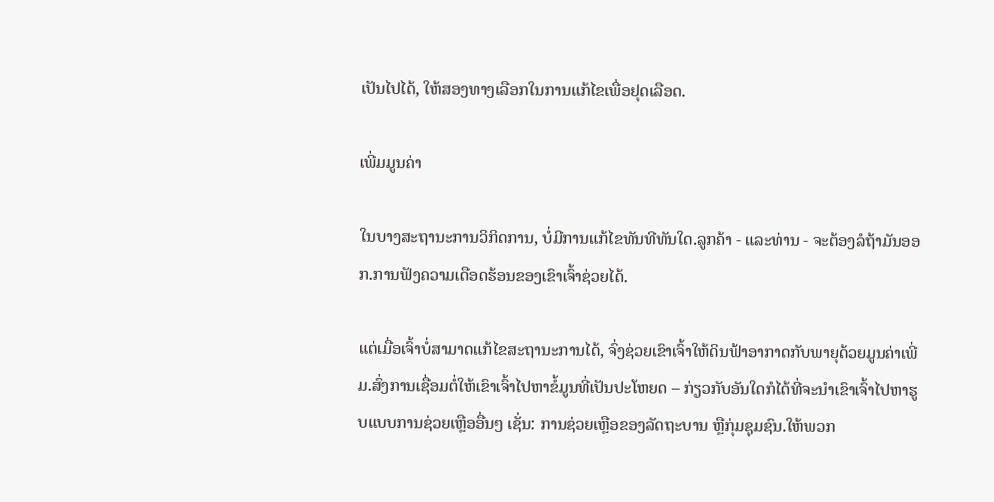ເປັນໄປໄດ້, ໃຫ້ສອງທາງເລືອກໃນການແກ້ໄຂເພື່ອຢຸດເລືອດ.

ເພີ່ມມູນຄ່າ

ໃນບາງສະຖານະການວິກິດການ, ບໍ່ມີການແກ້ໄຂທັນທີທັນໃດ.ລູກຄ້າ - ແລະທ່ານ - ຈະຕ້ອງລໍຖ້າມັນອອກ.ການຟັງຄວາມເດືອດຮ້ອນຂອງເຂົາເຈົ້າຊ່ວຍໄດ້.

ແຕ່ເມື່ອເຈົ້າບໍ່ສາມາດແກ້ໄຂສະຖານະການໄດ້, ຈົ່ງຊ່ວຍເຂົາເຈົ້າໃຫ້ດິນຟ້າອາກາດກັບພາຍຸດ້ວຍມູນຄ່າເພີ່ມ.ສົ່ງການເຊື່ອມຕໍ່ໃຫ້ເຂົາເຈົ້າໄປຫາຂໍ້ມູນທີ່ເປັນປະໂຫຍດ – ກ່ຽວກັບອັນໃດກໍໄດ້ທີ່ຈະນໍາເຂົາເຈົ້າໄປຫາຮູບແບບການຊ່ວຍເຫຼືອອື່ນໆ ເຊັ່ນ: ການຊ່ວຍເຫຼືອຂອງລັດຖະບານ ຫຼືກຸ່ມຊຸມຊົນ.ໃຫ້ພວກ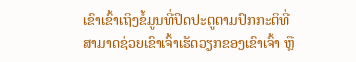ເຂົາເຂົ້າເຖິງຂໍ້ມູນທີ່ປິດປະຕູຕາມປົກກະຕິທີ່ສາມາດຊ່ວຍເຂົາເຈົ້າເຮັດວຽກຂອງເຂົາເຈົ້າ ຫຼື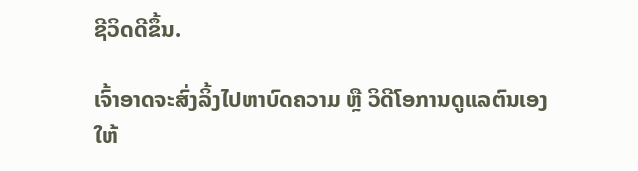ຊີວິດດີຂຶ້ນ.

ເຈົ້າອາດຈະສົ່ງລິ້ງໄປຫາບົດຄວາມ ຫຼື ວິດີໂອການດູແລຕົນເອງໃຫ້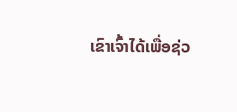ເຂົາເຈົ້າໄດ້ເພື່ອຊ່ວ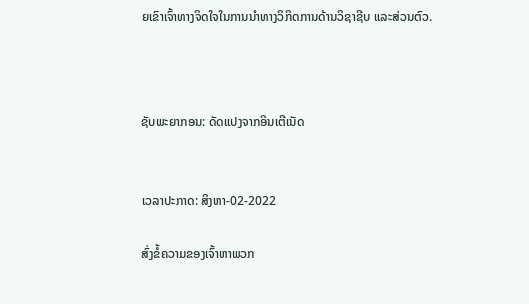ຍເຂົາເຈົ້າທາງຈິດໃຈໃນການນຳທາງວິກິດການດ້ານວິຊາຊີບ ແລະສ່ວນຕົວ.



ຊັບພະຍາກອນ: ດັດແປງຈາກອິນເຕີເນັດ


ເວລາປະກາດ: ສິງຫາ-02-2022

ສົ່ງຂໍ້ຄວາມຂອງເຈົ້າຫາພວກ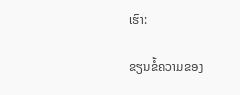ເຮົາ:

ຂຽນຂໍ້ຄວາມຂອງ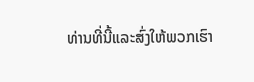ທ່ານທີ່ນີ້ແລະສົ່ງໃຫ້ພວກເຮົາ